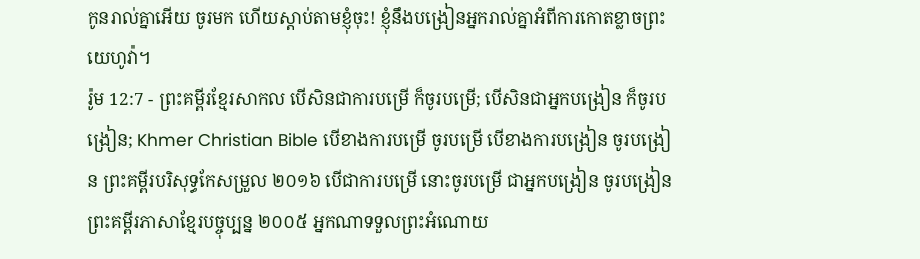កូនរាល់គ្នាអើយ ចូរមក ហើយស្ដាប់តាមខ្ញុំចុះ! ខ្ញុំនឹងបង្រៀនអ្នករាល់គ្នាអំពីការកោតខ្លាចព្រះយេហូវ៉ា។
រ៉ូម 12:7 - ព្រះគម្ពីរខ្មែរសាកល បើសិនជាការបម្រើ ក៏ចូរបម្រើ; បើសិនជាអ្នកបង្រៀន ក៏ចូរបង្រៀន; Khmer Christian Bible បើខាងការបម្រើ ចូរបម្រើ បើខាងការបង្រៀន ចូរបង្រៀន ព្រះគម្ពីរបរិសុទ្ធកែសម្រួល ២០១៦ បើជាការបម្រើ នោះចូរបម្រើ ជាអ្នកបង្រៀន ចូរបង្រៀន ព្រះគម្ពីរភាសាខ្មែរបច្ចុប្បន្ន ២០០៥ អ្នកណាទទួលព្រះអំណោយ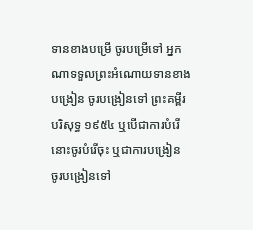ទានខាងបម្រើ ចូរបម្រើទៅ អ្នកណាទទួលព្រះអំណោយទានខាងបង្រៀន ចូរបង្រៀនទៅ ព្រះគម្ពីរបរិសុទ្ធ ១៩៥៤ ឬបើជាការបំរើ នោះចូរបំរើចុះ ឬជាការបង្រៀន ចូរបង្រៀនទៅ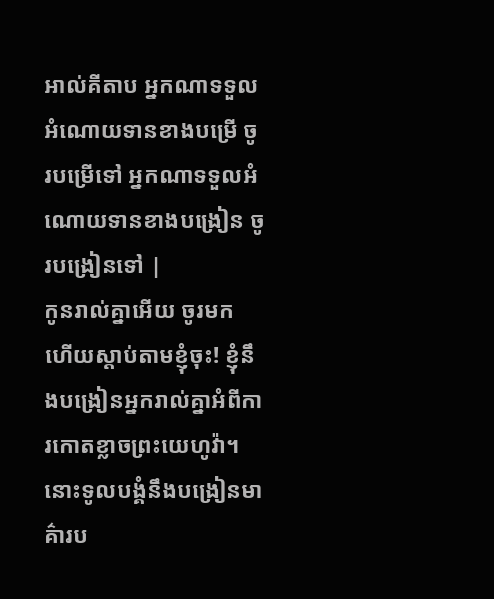អាល់គីតាប អ្នកណាទទួលអំណោយទានខាងបម្រើ ចូរបម្រើទៅ អ្នកណាទទួលអំណោយទានខាងបង្រៀន ចូរបង្រៀនទៅ |
កូនរាល់គ្នាអើយ ចូរមក ហើយស្ដាប់តាមខ្ញុំចុះ! ខ្ញុំនឹងបង្រៀនអ្នករាល់គ្នាអំពីការកោតខ្លាចព្រះយេហូវ៉ា។
នោះទូលបង្គំនឹងបង្រៀនមាគ៌ារប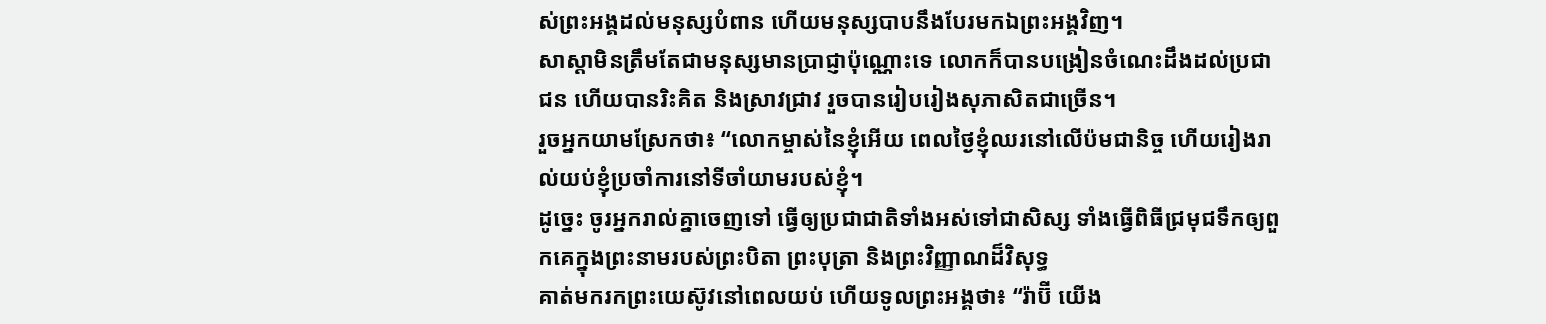ស់ព្រះអង្គដល់មនុស្សបំពាន ហើយមនុស្សបាបនឹងបែរមកឯព្រះអង្គវិញ។
សាស្ដាមិនត្រឹមតែជាមនុស្សមានប្រាជ្ញាប៉ុណ្ណោះទេ លោកក៏បានបង្រៀនចំណេះដឹងដល់ប្រជាជន ហើយបានរិះគិត និងស្រាវជ្រាវ រួចបានរៀបរៀងសុភាសិតជាច្រើន។
រួចអ្នកយាមស្រែកថា៖ “លោកម្ចាស់នៃខ្ញុំអើយ ពេលថ្ងៃខ្ញុំឈរនៅលើប៉មជានិច្ច ហើយរៀងរាល់យប់ខ្ញុំប្រចាំការនៅទីចាំយាមរបស់ខ្ញុំ។
ដូច្នេះ ចូរអ្នករាល់គ្នាចេញទៅ ធ្វើឲ្យប្រជាជាតិទាំងអស់ទៅជាសិស្ស ទាំងធ្វើពិធីជ្រមុជទឹកឲ្យពួកគេក្នុងព្រះនាមរបស់ព្រះបិតា ព្រះបុត្រា និងព្រះវិញ្ញាណដ៏វិសុទ្ធ
គាត់មករកព្រះយេស៊ូវនៅពេលយប់ ហើយទូលព្រះអង្គថា៖ “រ៉ាប៊ី យើង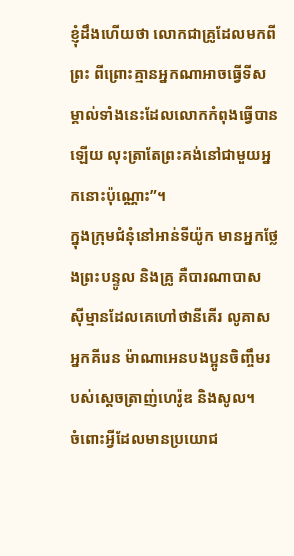ខ្ញុំដឹងហើយថា លោកជាគ្រូដែលមកពីព្រះ ពីព្រោះគ្មានអ្នកណាអាចធ្វើទីសម្គាល់ទាំងនេះដែលលោកកំពុងធ្វើបានឡើយ លុះត្រាតែព្រះគង់នៅជាមួយអ្នកនោះប៉ុណ្ណោះ”។
ក្នុងក្រុមជំនុំនៅអាន់ទីយ៉ូក មានអ្នកថ្លែងព្រះបន្ទូល និងគ្រូ គឺបារណាបាស ស៊ីម្មានដែលគេហៅថានីគើរ លូគាសអ្នកគីរេន ម៉ាណាអេនបងប្អូនចិញ្ចឹមរបស់ស្ដេចត្រាញ់ហេរ៉ូឌ និងសូល។
ចំពោះអ្វីដែលមានប្រយោជ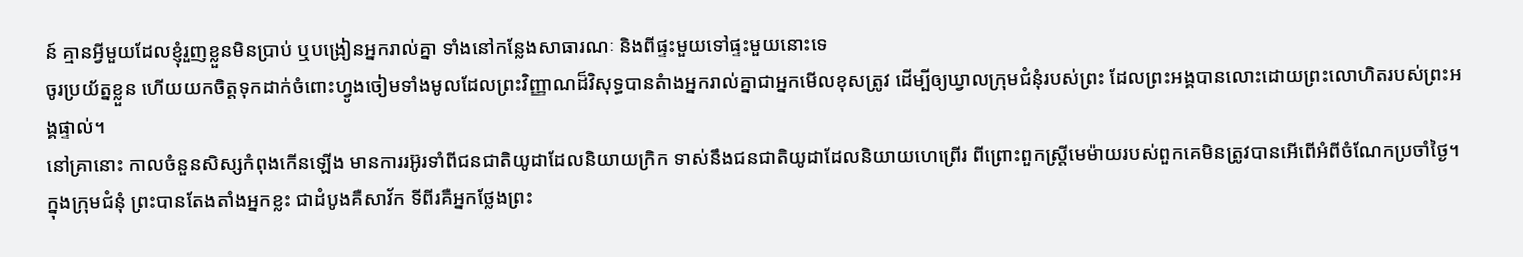ន៍ គ្មានអ្វីមួយដែលខ្ញុំរួញខ្លួនមិនប្រាប់ ឬបង្រៀនអ្នករាល់គ្នា ទាំងនៅកន្លែងសាធារណៈ និងពីផ្ទះមួយទៅផ្ទះមួយនោះទេ
ចូរប្រយ័ត្នខ្លួន ហើយយកចិត្តទុកដាក់ចំពោះហ្វូងចៀមទាំងមូលដែលព្រះវិញ្ញាណដ៏វិសុទ្ធបានតំាងអ្នករាល់គ្នាជាអ្នកមើលខុសត្រូវ ដើម្បីឲ្យឃ្វាលក្រុមជំនុំរបស់ព្រះ ដែលព្រះអង្គបានលោះដោយព្រះលោហិតរបស់ព្រះអង្គផ្ទាល់។
នៅគ្រានោះ កាលចំនួនសិស្សកំពុងកើនឡើង មានការរអ៊ូរទាំពីជនជាតិយូដាដែលនិយាយក្រិក ទាស់នឹងជនជាតិយូដាដែលនិយាយហេព្រើរ ពីព្រោះពួកស្ត្រីមេម៉ាយរបស់ពួកគេមិនត្រូវបានអើពើអំពីចំណែកប្រចាំថ្ងៃ។
ក្នុងក្រុមជំនុំ ព្រះបានតែងតាំងអ្នកខ្លះ ជាដំបូងគឺសាវ័ក ទីពីរគឺអ្នកថ្លែងព្រះ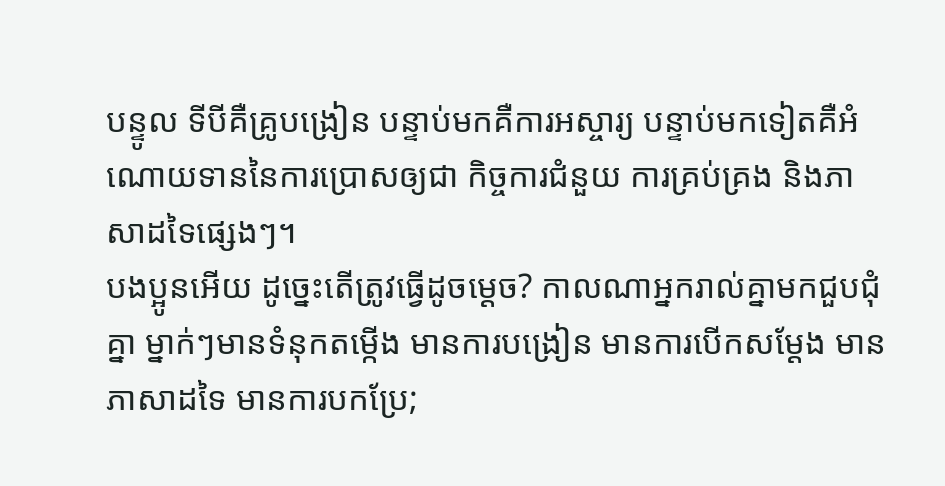បន្ទូល ទីបីគឺគ្រូបង្រៀន បន្ទាប់មកគឺការអស្ចារ្យ បន្ទាប់មកទៀតគឺអំណោយទាននៃការប្រោសឲ្យជា កិច្ចការជំនួយ ការគ្រប់គ្រង និងភាសាដទៃផ្សេងៗ។
បងប្អូនអើយ ដូច្នេះតើត្រូវធ្វើដូចម្ដេច? កាលណាអ្នករាល់គ្នាមកជួបជុំគ្នា ម្នាក់ៗមានទំនុកតម្កើង មានការបង្រៀន មានការបើកសម្ដែង មានភាសាដទៃ មានការបកប្រែ;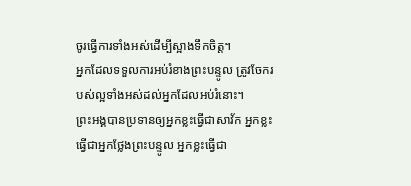ចូរធ្វើការទាំងអស់ដើម្បីស្អាងទឹកចិត្ត។
អ្នកដែលទទួលការអប់រំខាងព្រះបន្ទូល ត្រូវចែករបស់ល្អទាំងអស់ដល់អ្នកដែលអប់រំនោះ។
ព្រះអង្គបានប្រទានឲ្យអ្នកខ្លះធ្វើជាសាវ័ក អ្នកខ្លះធ្វើជាអ្នកថ្លែងព្រះបន្ទូល អ្នកខ្លះធ្វើជា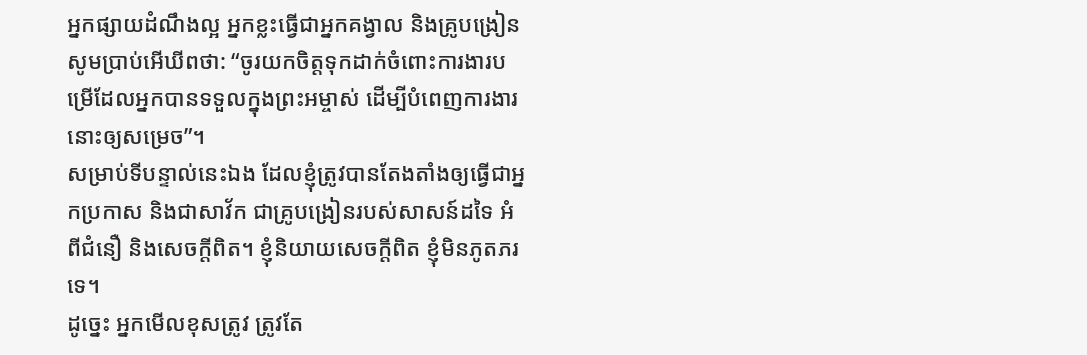អ្នកផ្សាយដំណឹងល្អ អ្នកខ្លះធ្វើជាអ្នកគង្វាល និងគ្រូបង្រៀន
សូមប្រាប់អើឃីពថា: “ចូរយកចិត្តទុកដាក់ចំពោះការងារបម្រើដែលអ្នកបានទទួលក្នុងព្រះអម្ចាស់ ដើម្បីបំពេញការងារនោះឲ្យសម្រេច”។
សម្រាប់ទីបន្ទាល់នេះឯង ដែលខ្ញុំត្រូវបានតែងតាំងឲ្យធ្វើជាអ្នកប្រកាស និងជាសាវ័ក ជាគ្រូបង្រៀនរបស់សាសន៍ដទៃ អំពីជំនឿ និងសេចក្ដីពិត។ ខ្ញុំនិយាយសេចក្ដីពិត ខ្ញុំមិនភូតភរទេ។
ដូច្នេះ អ្នកមើលខុសត្រូវ ត្រូវតែ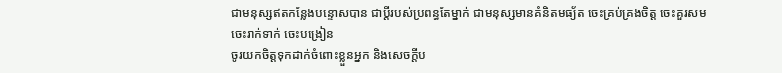ជាមនុស្សឥតកន្លែងបន្ទោសបាន ជាប្ដីរបស់ប្រពន្ធតែម្នាក់ ជាមនុស្សមានគំនិតមធ្យ័ត ចេះគ្រប់គ្រងចិត្ត ចេះគួរសម ចេះរាក់ទាក់ ចេះបង្រៀន
ចូរយកចិត្តទុកដាក់ចំពោះខ្លួនអ្នក និងសេចក្ដីប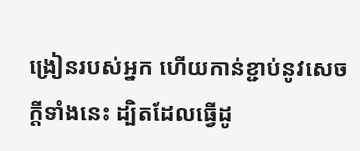ង្រៀនរបស់អ្នក ហើយកាន់ខ្ជាប់នូវសេចក្ដីទាំងនេះ ដ្បិតដែលធ្វើដូ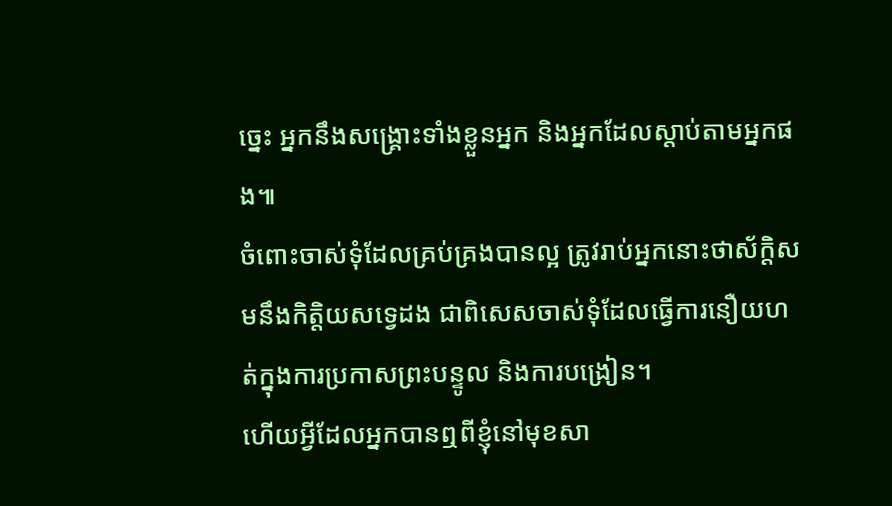ច្នេះ អ្នកនឹងសង្គ្រោះទាំងខ្លួនអ្នក និងអ្នកដែលស្ដាប់តាមអ្នកផង៕
ចំពោះចាស់ទុំដែលគ្រប់គ្រងបានល្អ ត្រូវរាប់អ្នកនោះថាស័ក្ដិសមនឹងកិត្តិយសទ្វេដង ជាពិសេសចាស់ទុំដែលធ្វើការនឿយហត់ក្នុងការប្រកាសព្រះបន្ទូល និងការបង្រៀន។
ហើយអ្វីដែលអ្នកបានឮពីខ្ញុំនៅមុខសា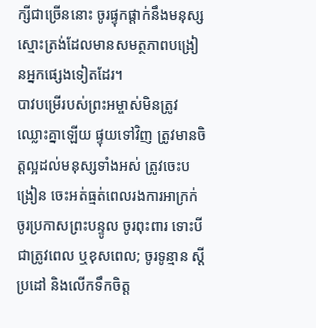ក្សីជាច្រើននោះ ចូរផ្ទុកផ្ដាក់នឹងមនុស្សស្មោះត្រង់ដែលមានសមត្ថភាពបង្រៀនអ្នកផ្សេងទៀតដែរ។
បាវបម្រើរបស់ព្រះអម្ចាស់មិនត្រូវឈ្លោះគ្នាឡើយ ផ្ទុយទៅវិញ ត្រូវមានចិត្តល្អដល់មនុស្សទាំងអស់ ត្រូវចេះបង្រៀន ចេះអត់ធ្មត់ពេលរងការអាក្រក់
ចូរប្រកាសព្រះបន្ទូល ចូរពុះពារ ទោះបីជាត្រូវពេល ឬខុសពេល; ចូរទូន្មាន ស្ដីប្រដៅ និងលើកទឹកចិត្ត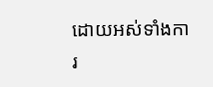ដោយអស់ទាំងការ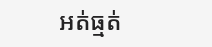អត់ធ្មត់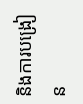និងការបង្រៀន